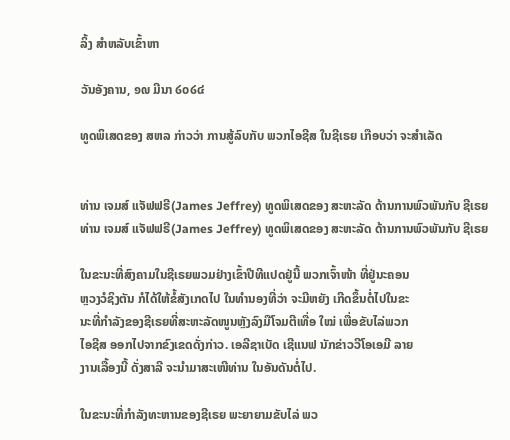ລິ້ງ ສຳຫລັບເຂົ້າຫາ

ວັນອັງຄານ, ໑໙ ມີນາ ໒໐໒໔

ທູດພິເສດຂອງ ສຫລ ກ່າວວ່າ ການສູ້ລົບກັບ ພວກໄອຊີສ ໃນຊີເຣຍ ເກືອບວ່າ ຈະສຳເລັດ


ທ່ານ ເຈມສ໌ ແຈັຟຟຣີ(James Jeffrey) ທູດພິເສດຂອງ ສະຫະລັດ ດ້ານການພົວພັນກັບ ຊີເຣຍ
ທ່ານ ເຈມສ໌ ແຈັຟຟຣີ(James Jeffrey) ທູດພິເສດຂອງ ສະຫະລັດ ດ້ານການພົວພັນກັບ ຊີເຣຍ

ໃນຂະນະທີ່ສົງຄາມໃນຊີເຣຍພວມຢ່າງເຂົ້າປີທີແປດຢູ່ນີ້ ພວກເຈົ້າໜ້າ ທີ່ຢູ່ນະຄອນ
ຫຼວງວໍຊິງຕັນ ກໍໄດ້ໃຫ້ຂໍ້ສັງເກດໄປ ໃນທຳນອງທີ່ວ່າ ຈະມີຫຍັງ ເກີດຂຶ້ນຕໍ່ໄປໃນຂະ
ນະທີ່ກຳລັງຂອງຊີເຣຍທີ່ສະຫະລັດໜູນຫຼັງລົງມືໂຈມຕີເທື່ອ ໃໝ່ ເພື່ອຂັບໄລ່ພວກ
ໄອຊີສ ອອກໄປຈາກຂົງເຂດດັ່ງກ່າວ. ເອລີຊາເບັດ ເຊີແນຟ ນັກຂ່າວວີໂອເອມີ ລາຍ
ງານເລື້ອງນີ້ ດັ່ງສາລີ ຈະນຳມາສະເໜີທ່ານ ໃນອັນດັນຕໍ່ໄປ.

ໃນຂະນະທີ່ກຳລັງທະຫານຂອງຊີເຣຍ ພະຍາຍາມຂັບໄລ່ ພວ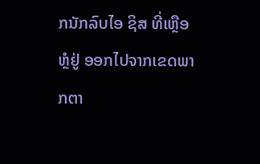ກນັກລົບໄອ ຊິສ ທີ່ເຫຼືອ
ຫຼໍຢູ່ ອອກໄປຈາກເຂດພາກຕາ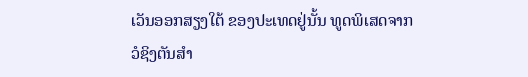ເວັນອອກສຽງໃຕ້ ຂອງປະເທດຢູ່ນັ້ນ ທູດພິເສດຈາກ
ວໍຊິງຕັນສຳ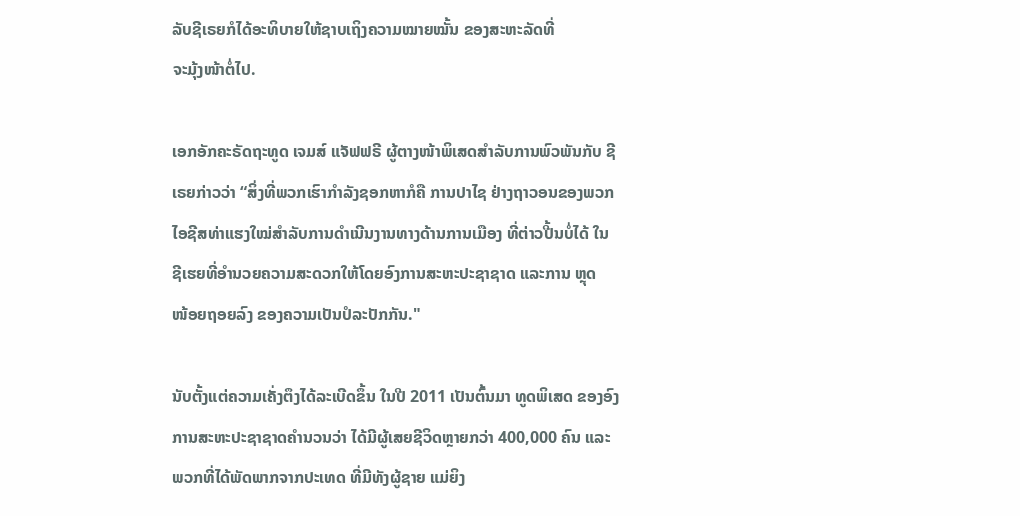ລັບຊີເຣຍກໍໄດ້ອະທິບາຍໃຫ້ຊາບເຖິງຄວາມໝາຍໝັ້ນ ຂອງສະຫະລັດທີ່
ຈະມຸ້ງໜ້າຕໍ່ໄປ.

ເອກອັກຄະຣັດຖະທູດ ເຈມສ໌ ແຈັຟຟຣີ ຜູ້ຕາງໜ້າພິເສດສຳລັບການພົວພັນກັບ ຊີ
ເຣຍກ່າວວ່າ “ສິ່ງທີ່ພວກເຮົາກຳລັງຊອກຫາກໍຄື ການປາໄຊ ຢ່າງຖາວອນຂອງພວກ
ໄອຊີສທ່າແຮງໃໝ່ສຳລັບການດຳເນີນງານທາງດ້ານການເມືອງ ທີ່ຕ່າວປີ້ນບໍ່ໄດ້ ໃນ
ຊີເຮຍທີ່ອຳນວຍຄວາມສະດວກໃຫ້ໂດຍອົງການສະຫະປະຊາຊາດ ແລະການ ຫຼຸດ
ໜ້ອຍຖອຍລົງ ຂອງຄວາມເປັນປໍລະປັກກັນ."

ນັບຕັ້ງແຕ່ຄວາມເຄັ່ງຕຶງໄດ້ລະເບີດຂຶ້ນ ໃນປີ 2011 ເປັນຕົ້ນມາ ທູດພິເສດ ຂອງອົງ
ການສະຫະປະຊາຊາດຄຳນວນວ່າ ໄດ້ມີຜູ້ເສຍຊີວິດຫຼາຍກວ່າ 400,000 ຄົນ ແລະ
ພວກທີ່ໄດ້ພັດພາກຈາກປະເທດ ທີ່ມີທັງຜູ້ຊາຍ ແມ່ຍິງ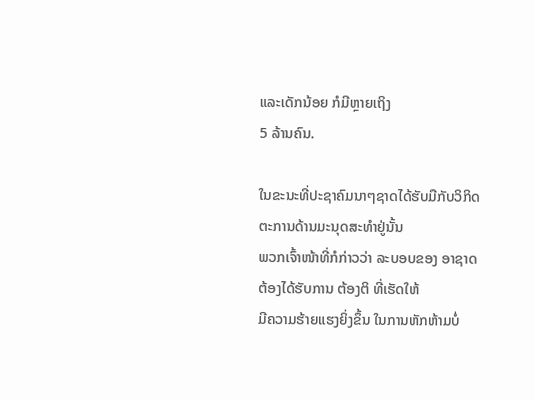ແລະເດັກນ້ອຍ ກໍມີຫຼາຍເຖິງ
5 ລ້ານຄົນ.

ໃນຂະນະທີ່ປະຊາຄົມນາໆຊາດໄດ້ຮັບມືກັບວິກິດຕະການດ້ານມະນຸດສະທຳຢູ່ນັ້ນ
ພວກເຈົ້າໜ້າທີ່ກໍກ່າວວ່າ ລະບອບຂອງ ອາຊາດ ຕ້ອງໄດ້ຮັບການ ຕ້ອງຕິ ທີ່ເຮັດໃຫ້
ມີຄວາມຮ້າຍແຮງຍິ່ງຂຶ້ນ ໃນການຫັກຫ້າມບໍ່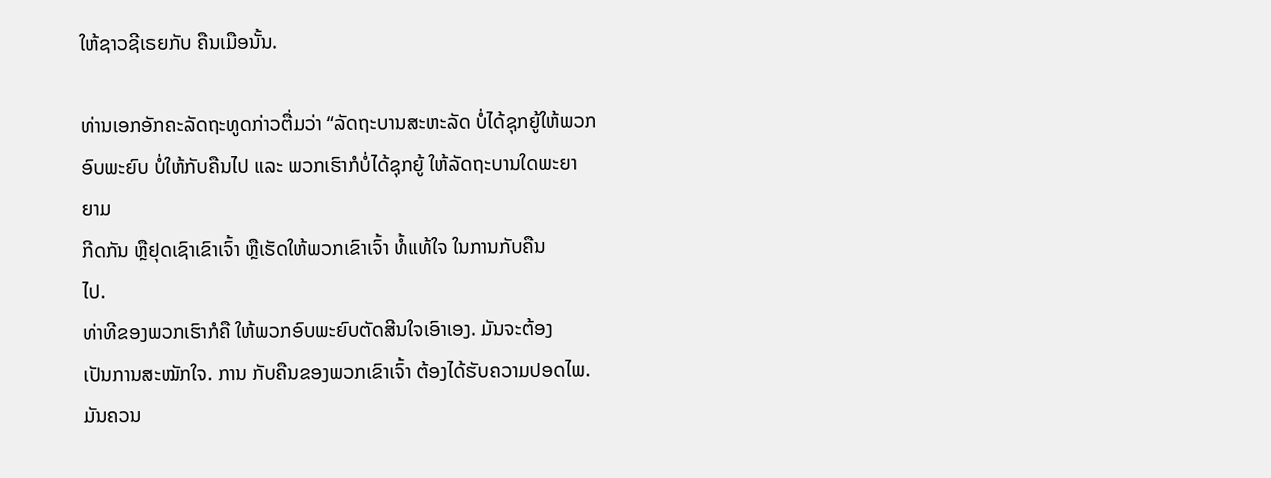ໃຫ້ຊາວຊີເຣຍກັບ ຄືນເມືອນັ້ນ.

ທ່ານເອກອັກຄະລັດຖະທູດກ່າວຕື່ມວ່າ “ລັດຖະບານສະຫະລັດ ບໍ່ໄດ້ຊຸກຍູ້ໃຫ້ພວກ
ອົບພະຍົບ ບໍ່ໃຫ້ກັບຄືນໄປ ແລະ ພວກເຮົາກໍບໍ່ໄດ້ຊຸກຍູ້ ໃຫ້ລັດຖະບານໃດພະຍາ
ຍາມ
ກີດກັນ ຫຼືຢຸດເຊົາເຂົາເຈົ້າ ຫຼືເຮັດໃຫ້ພວກເຂົາເຈົ້າ ທໍ້ແທ້ໃຈ ໃນການກັບຄືນ
ໄປ.
ທ່າທີຂອງພວກເຮົາກໍຄື ໃຫ້ພວກອົບພະຍົບຕັດສີນໃຈເອົາເອງ. ມັນຈະຕ້ອງ
ເປັນການສະໝັກໃຈ. ການ ກັບຄືນຂອງພວກເຂົາເຈົ້າ ຕ້ອງໄດ້ຮັບຄວາມປອດໄພ.
ມັນຄວນ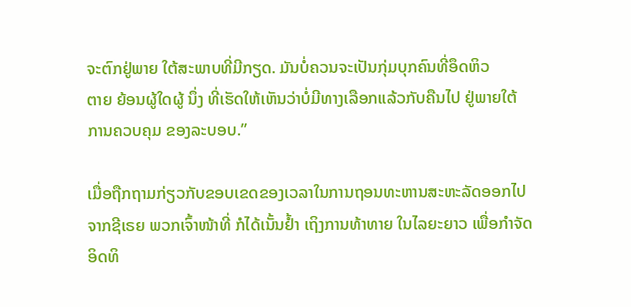ຈະຕົກຢູ່ພາຍ ໃຕ້ສະພາບທີ່ມີກຽດ. ມັນບໍ່ຄວນຈະເປັນກຸ່ມບຸກຄົນທີ່ອຶດຫິວ
ຕາຍ ຍ້ອນຜູ້ໃດຜູ້ ນຶ່ງ ທີ່ເຮັດໃຫ້ເຫັນວ່າບໍ່ມີທາງເລືອກແລ້ວກັບຄືນໄປ ຢູ່ພາຍໃຕ້
ການຄວບຄຸມ ຂອງລະບອບ.”

ເມື່ອຖືກຖາມກ່ຽວກັບຂອບເຂດຂອງເວລາໃນການຖອນທະຫານສະຫະລັດອອກໄປ
ຈາກຊີເຣຍ ພວກເຈົ້າໜ້າທີ່ ກໍໄດ້ເນັ້ນຢໍ້າ ເຖິງການທ້າທາຍ ໃນໄລຍະຍາວ ເພື່ອກຳຈັດ
ອິດທິ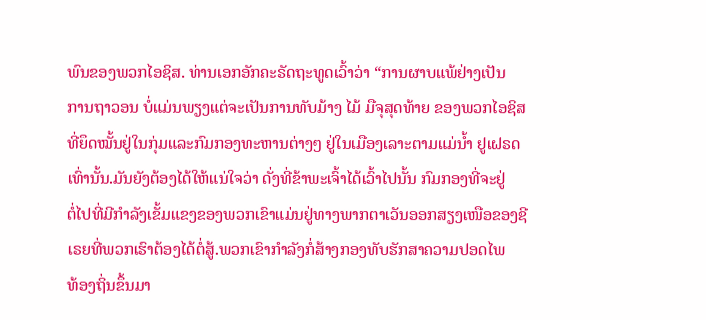ພົນຂອງພວກໄອຊິສ. ທ່ານເອກອັກຄະຣັດຖະທູດເວົ້າວ່າ “ການຜາບແພ້ຢ່າງເປັນ
ການຖາວອນ ບໍ່ແມ່ນພຽງແຕ່ຈະເປັນການທັບມ້າງ ໄມ້ ມືຈຸສຸດທ້າຍ ຂອງພວກໄອຊິສ
ທີ່ຍຶດໝັ້ນຢູ່ໃນກຸ່ມແລະກົມກອງທະຫານຕ່າງໆ ຢູ່ໃນເມືອງເລາະຕາມແມ່ນໍ້າ ຢູເຝຣດ
ເທົ່ານັ້ນ.ມັນຍັງຕ້ອງໄດ້ໃຫ້ແນ່ໃຈວ່າ ດັ່ງທີ່ຂ້າພະເຈົ້າໄດ້ເວົ້າໄປນັ້ນ ກົມກອງທີ່ຈະຢູ່
ຕໍ່ໄປທີ່ມີກຳລັງເຂັ້ມແຂງຂອງພວກເຂົາແມ່ນຢູ່ທາງພາກຕາເວັນອອກສຽງເໜືອຂອງຊີ
ເຣຍທີ່ພວກເຮົາຕ້ອງໄດ້ຕໍ່ສູ້.ພວກເຂົາກຳລັງກໍ່ສ້າງກອງທັບຮັກສາຄວາມປອດໄພ
ທ້ອງຖິ່ນຂຶ້ນມາ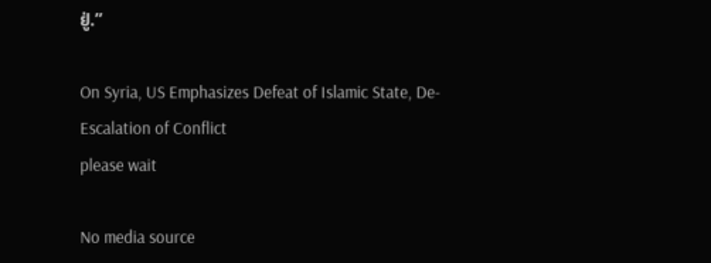ຢູ່.”

On Syria, US Emphasizes Defeat of Islamic State, De-Escalation of Conflict
please wait

No media source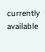currently available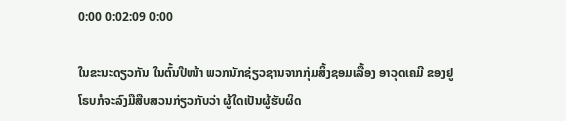0:00 0:02:09 0:00

ໃນຂະນະດຽວກັນ ໃນຕົ້ນປີໜ້າ ພວກນັກຊ່ຽວຊານຈາກກຸ່ມສິ້ງຊອມເລື້ອງ ອາວຸດເຄມີ ຂອງຢູໂຣບກໍຈະລົງມືສືບສວນກ່ຽວກັບວ່າ ຜູ້ໃດເປັນຜູ້ຮັບຜິດ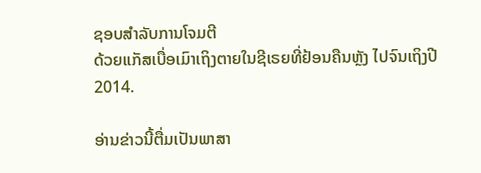ຊອບສຳລັບການໂຈມຕີ
ດ້ວຍແກັສເບື່ອເມົາເຖິງຕາຍໃນຊີເຣຍທີ່ຢ້ອນຄືນຫຼັງ ໄປຈົນເຖິງປີ 2014.

ອ່ານຂ່າວນີ້ຕື່ມເປັນພາສາ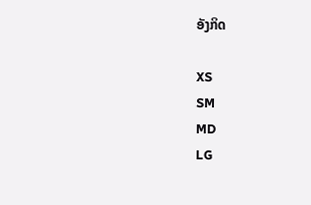ອັງກິດ

XS
SM
MD
LG